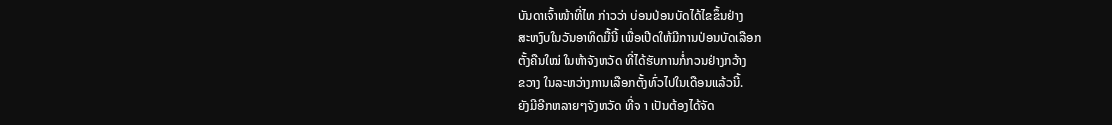ບັນດາເຈົ້າໜ້າທີ່ໄທ ກ່າວວ່າ ບ່ອນປ່ອນບັດໄດ້ໄຂຂຶ້ນຢ່າງ
ສະຫງົບໃນວັນອາທິດມື້ນີ້ ເພື່ອເປີດໃຫ້ມີການປ່ອນບັດເລືອກ
ຕັ້ງຄືນໃໝ່ ໃນຫ້າຈັງຫວັດ ທີ່ໄດ້ຮັບການກໍ່ກວນຢ່າງກວ້າງ
ຂວາງ ໃນລະຫວ່າງການເລືອກຕັ້ງທົ່ວໄປໃນເດືອນແລ້ວນີ້.
ຍັງມີອີກຫລາຍໆຈັງຫວັດ ທີ່ຈ າ ເປັນຕ້ອງໄດ້ຈັດ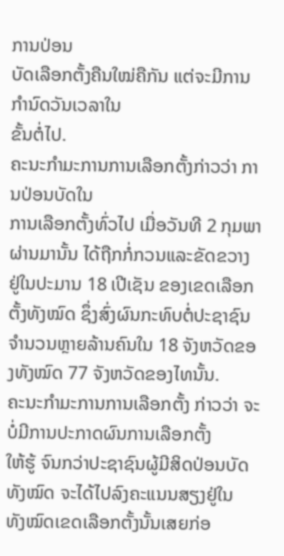ການປ່ອນ
ບັດເລືອກຕັ້ງຄືນໃໝ່ຄືກັນ ແຕ່ຈະມີການກຳນົດວັນເວລາໃນ
ຂັ້ນຕໍ່ໄປ.
ຄະນະກຳມະການການເລືອກຕັ້ງກ່າວວ່າ ການປ່ອນບັດໃນ
ການເລືອກຕັ້ງທົ່ວໄປ ເມື່ອວັນທີ 2 ກຸມພາຜ່ານມານັ້ນ ໄດ້ຖືກກໍ່ກວນແລະຂັດຂວາງ ຢູ່ໃນປະມານ 18 ເປີເຊັນ ຂອງເຂດເລືອກຕັ້ງທັງໝົດ ຊຶ່ງສົ່ງຜົນກະທົບຕໍ່ປະຊາຊົນ ຈຳນວນຫຼາຍລ້ານຄົນໃນ 18 ຈັງຫວັດຂອງທັງໝົດ 77 ຈັງຫວັດຂອງໄທນັ້ນ.
ຄະນະກຳມະການການເລືອກຕັ້ງ ກ່າວວ່າ ຈະບໍ່ມີການປະກາດຜົນການເລືອກຕັ້ງ
ໃຫ້ຮູ້ ຈົນກວ່າປະຊາຊົນຜູ້ມີສິດປ່ອນບັດທັງໝົດ ຈະໄດ້ໄປລົງຄະແນນສຽງຢູ່ໃນ
ທັງໝົດເຂດເລືອກຕັ້ງນັ້ນເສຍກ່ອ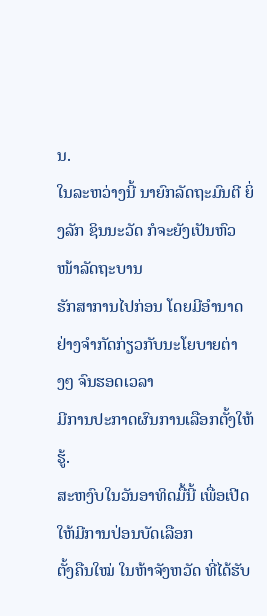ນ.
ໃນລະຫວ່າງນີ້ ນາຍົກລັດຖະມົນຕີ ຍິ່ງລັກ ຊິນນະວັດ ກໍຈະຍັງເປັນຫົວໜ້າລັດຖະບານ
ຮັກສາການໄປກ່ອນ ໂດຍມີອຳນາດຢ່າງຈຳກັດກ່ຽວກັບນະໂຍບາຍຕ່າງໆ ຈົນຮອດເວລາ
ມີການປະກາດຜົນການເລືອກຕັ້ງໃຫ້ຮູ້.
ສະຫງົບໃນວັນອາທິດມື້ນີ້ ເພື່ອເປີດໃຫ້ມີການປ່ອນບັດເລືອກ
ຕັ້ງຄືນໃໝ່ ໃນຫ້າຈັງຫວັດ ທີ່ໄດ້ຮັບ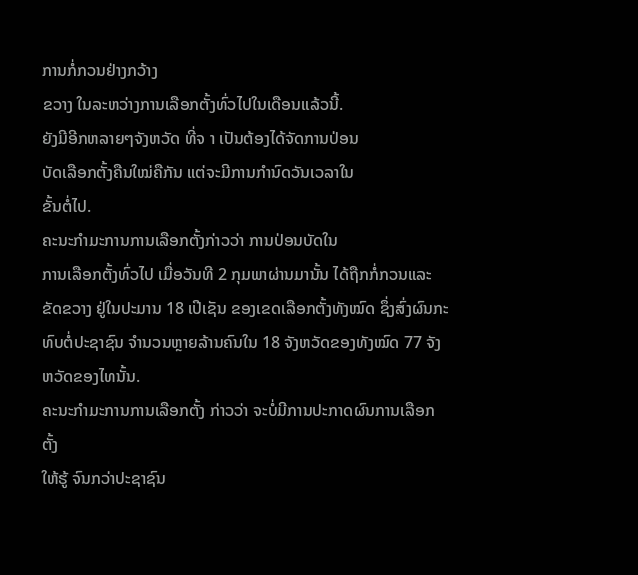ການກໍ່ກວນຢ່າງກວ້າງ
ຂວາງ ໃນລະຫວ່າງການເລືອກຕັ້ງທົ່ວໄປໃນເດືອນແລ້ວນີ້.
ຍັງມີອີກຫລາຍໆຈັງຫວັດ ທີ່ຈ າ ເປັນຕ້ອງໄດ້ຈັດການປ່ອນ
ບັດເລືອກຕັ້ງຄືນໃໝ່ຄືກັນ ແຕ່ຈະມີການກຳນົດວັນເວລາໃນ
ຂັ້ນຕໍ່ໄປ.
ຄະນະກຳມະການການເລືອກຕັ້ງກ່າວວ່າ ການປ່ອນບັດໃນ
ການເລືອກຕັ້ງທົ່ວໄປ ເມື່ອວັນທີ 2 ກຸມພາຜ່ານມານັ້ນ ໄດ້ຖືກກໍ່ກວນແລະຂັດຂວາງ ຢູ່ໃນປະມານ 18 ເປີເຊັນ ຂອງເຂດເລືອກຕັ້ງທັງໝົດ ຊຶ່ງສົ່ງຜົນກະທົບຕໍ່ປະຊາຊົນ ຈຳນວນຫຼາຍລ້ານຄົນໃນ 18 ຈັງຫວັດຂອງທັງໝົດ 77 ຈັງຫວັດຂອງໄທນັ້ນ.
ຄະນະກຳມະການການເລືອກຕັ້ງ ກ່າວວ່າ ຈະບໍ່ມີການປະກາດຜົນການເລືອກຕັ້ງ
ໃຫ້ຮູ້ ຈົນກວ່າປະຊາຊົນ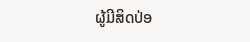ຜູ້ມີສິດປ່ອ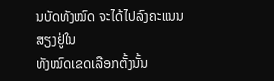ນບັດທັງໝົດ ຈະໄດ້ໄປລົງຄະແນນສຽງຢູ່ໃນ
ທັງໝົດເຂດເລືອກຕັ້ງນັ້ນ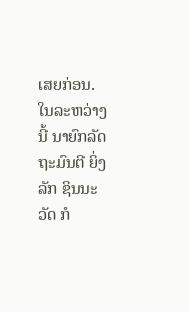ເສຍກ່ອນ.
ໃນລະຫວ່າງນີ້ ນາຍົກລັດຖະມົນຕີ ຍິ່ງລັກ ຊິນນະວັດ ກໍ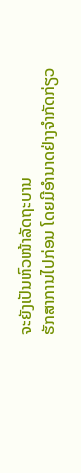ຈະຍັງເປັນຫົວໜ້າລັດຖະບານ
ຮັກສາການໄປກ່ອນ ໂດຍມີອຳນາດຢ່າງຈຳກັດກ່ຽວ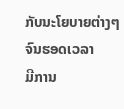ກັບນະໂຍບາຍຕ່າງໆ ຈົນຮອດເວລາ
ມີການ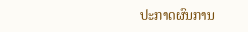ປະກາດຜົນການ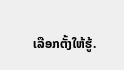ເລືອກຕັ້ງໃຫ້ຮູ້.